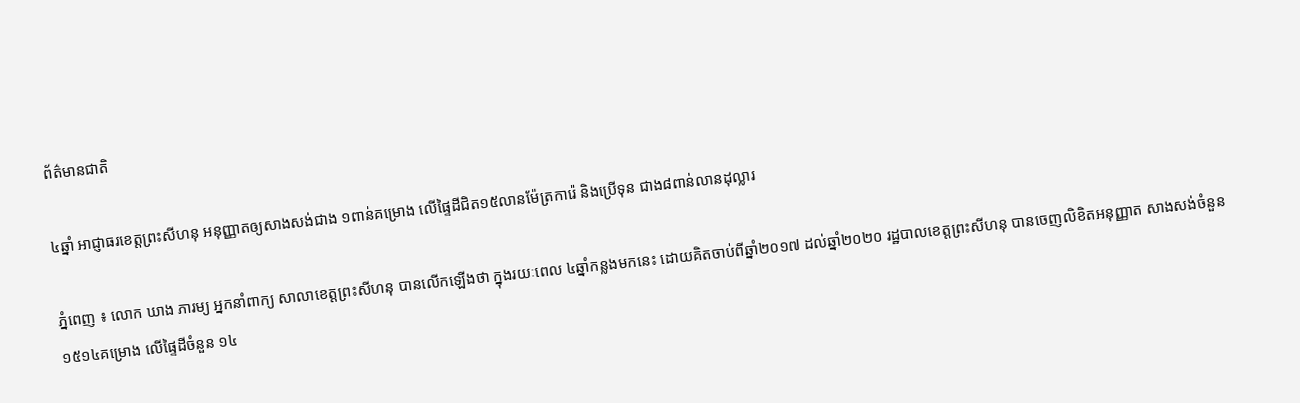ព័ត៌មានជាតិ

៤ឆ្នាំ អាជ្ញាធរខេត្តព្រះសីហនុ អនុញ្ញាតឲ្យសាងសង់ជាង ១ពាន់គម្រោង លើផ្ទៃដីជិត១៥លានម៉ែត្រការ៉េ និងប្រើទុន ជាង៨ពាន់លានដុល្លារ

ភ្នំពេញ ៖ លោក ឃាង ភារម្យ អ្នកនាំពាក្យ សាលាខេត្តព្រះសីហនុ បានលើកឡើងថា ក្នុងរយៈពេល ៤ឆ្នាំកន្លងមកនេះ ដោយគិតចាប់ពីឆ្នាំ២០១៧ ដល់ឆ្នាំ២០២០ រដ្ឋបាលខេត្តព្រះសីហនុ បានចេញលិខិតអនុញ្ញាត សាងសង់ចំនួន ១៥១៤គម្រោង លើផ្ទៃដីចំនួន ១៤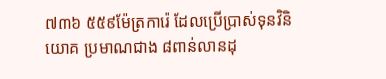៧៣៦ ៥៥៩ម៉ែត្រការ៉េ ដែលប្រើប្រាស់ទុនវិនិយោគ ប្រមាណជាង ៨ពាន់លានដុ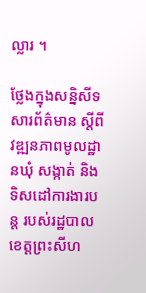ល្លារ ។

ថ្លែងក្នុងសន្និសីទសារព័ត៌មាន ស្តីពីវឌ្ឍនភាពមូលដ្ឋានឃុំ សង្កាត់ និងទិសដៅការងារបន្ត របស់រដ្ឋបាលខេត្តព្រះសីហ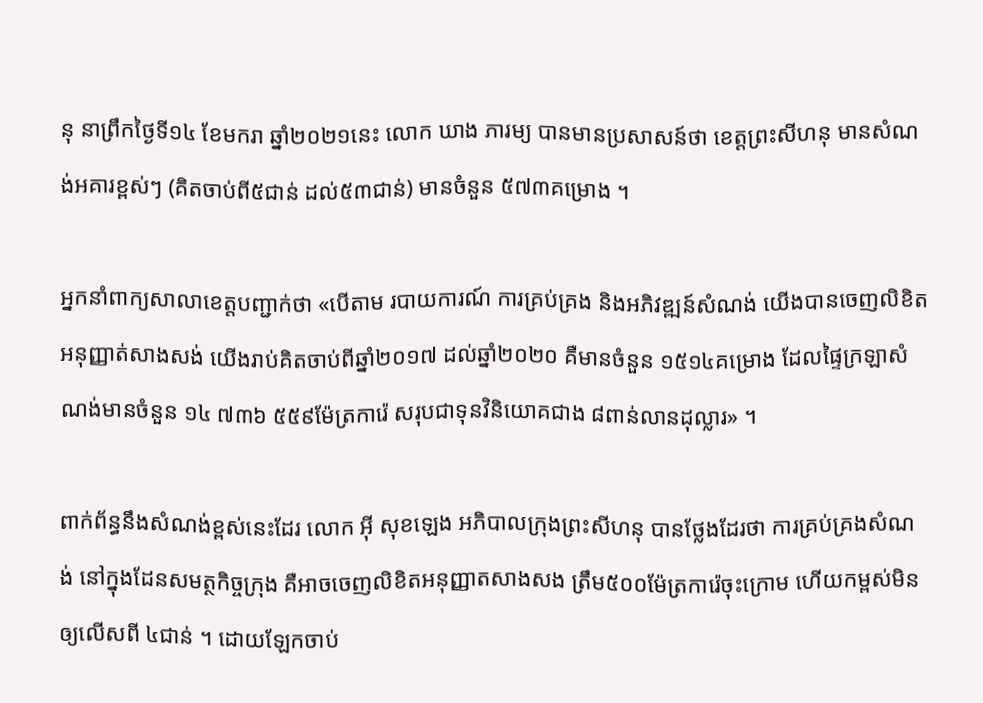នុ នាព្រឹកថ្ងៃទី១៤ ខែមករា ឆ្នាំ២០២១នេះ លោក ឃាង ភារម្យ បានមានប្រសាសន៍ថា ខេត្តព្រះសីហនុ មានសំណង់អគារខ្ពស់ៗ (គិតចាប់ពី៥ជាន់ ដល់៥៣ជាន់) មានចំនួន ៥៧៣គម្រោង ។

អ្នកនាំពាក្យសាលាខេត្តបញ្ជាក់ថា «បើតាម របាយការណ៍ ការគ្រប់គ្រង និងអភិវឌ្ឍន៍សំណង់ យើងបានចេញលិខិតអនុញ្ញាត់សាងសង់ យើងរាប់គិតចាប់ពីឆ្នាំ២០១៧ ដល់ឆ្នាំ២០២០ គឺមានចំនួន ១៥១៤គម្រោង ដែលផ្ទៃក្រឡាសំណង់មានចំនួន ១៤ ៧៣៦ ៥៥៩ម៉ែត្រការ៉េ សរុបជាទុនវិនិយោគជាង ៨ពាន់លានដុល្លារ» ។

ពាក់ព័ន្ធនឹងសំណង់ខ្ពស់នេះដែរ លោក អ៊ី សុខឡេង អភិបាលក្រុងព្រះសីហនុ បានថ្លែងដែរថា ការគ្រប់គ្រងសំណង់ នៅក្នុងដែនសមត្ថកិច្ចក្រុង គឺអាចចេញលិខិតអនុញ្ញាតសាងសង ត្រឹម៥០០ម៉ែត្រការ៉េចុះក្រោម ហើយកម្ពស់មិនឲ្យលើសពី ៤ជាន់ ។ ដោយឡែកចាប់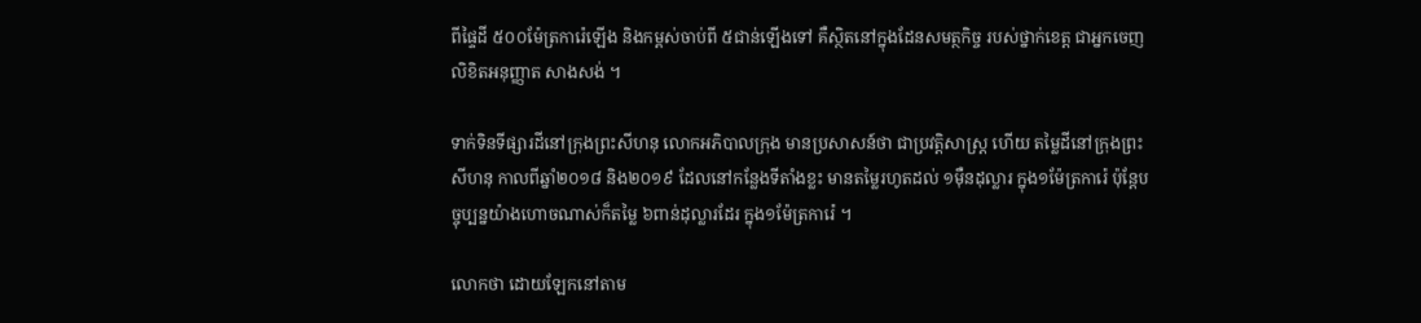ពីផ្ទៃដី ៥០០ម៉ែត្រការ៉េឡើង និងកម្ពស់ចាប់ពី ៥ជាន់ឡើងទៅ គឺស្ថិតនៅក្នុងដែនសមត្ថកិច្ច របស់ថ្នាក់ខេត្ត ជាអ្នកចេញលិខិតអនុញ្ញាត សាងសង់ ។

ទាក់ទិនទីផ្សារដីនៅក្រុងព្រះសីហនុ លោកអភិបាលក្រុង មានប្រសាសន៍ថា ជាប្រវត្តិសាស្ត្រ ហើយ តម្លៃដីនៅក្រុងព្រះសីហនុ កាលពីឆ្នាំ២០១៨ និង២០១៩ ដែលនៅកន្លែងទីតាំងខ្លះ មានតម្លៃរហូតដល់ ១ម៉ឺនដុល្លារ ក្នុង១ម៉ែត្រការ៉េ ប៉ុន្តែបច្ចុប្បន្នយ៉ាងហោចណាស់ក៏តម្លៃ ៦ពាន់ដុល្លារដែរ ក្នុង១ម៉ែត្រការ៉េ ។

លោកថា ដោយឡែកនៅតាម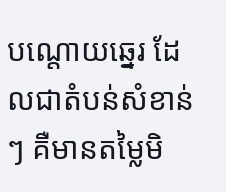បណ្ដោយឆ្នេរ ដែលជាតំបន់សំខាន់ៗ គឺមានតម្លៃមិ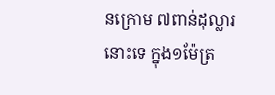នក្រោម ៧ពាន់ដុល្លារនោះទេ ក្នុង១ម៉ែត្រ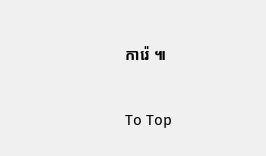ការ៉េ ៕

To Top